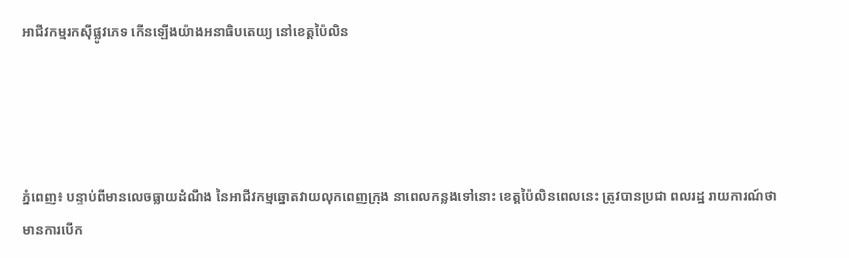អាជីវកម្មរកស៊ីផ្លូវភេទ កើនឡើងយ៉ាងអនាធិបតេយ្យ នៅខេត្តប៉ៃលិន




ភ្នំពេញ៖ បន្ទាប់ពីមានលេចធ្លាយដំណឹង នៃអាជីវកម្មឆ្នោតវាយលុកពេញក្រុង នាពេលកន្លងទៅនោះ ខេត្តប៉ៃលិនពេលនេះ ត្រូវបានប្រជា ពលរដ្ឋ រាយការណ៍ថា មានការបើក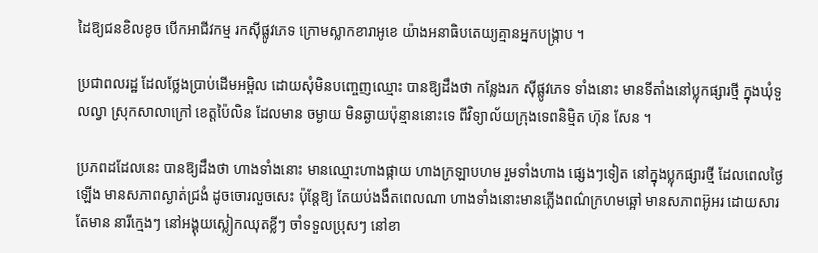ដៃឱ្យជនខិលខូច បើកអាជីវកម្ម រកស៊ីផ្លូវភេទ ក្រោមស្លាកខារាអូខេ យ៉ាងអនាធិបតេយ្យគ្មានអ្នកបង្រ្កាប ។

ប្រជាពលរដ្ឋ ដែលថ្លែងប្រាប់ដើមអម្ពិល ដោយសុំមិនបញ្ចេញឈ្មោះ បានឱ្យដឹងថា កន្លែងរក ស៊ីផ្លូវភេទ ទាំងនោះ មានទីតាំងនៅប្លុកផ្សារថ្មី ក្នុងឃុំទួលល្វា ស្រុកសាលាក្រៅ ខេត្តប៉ៃលិន ដែលមាន ចម្ងាយ មិនឆ្ងាយប៉ុន្មាននោះទេ ពីវិទ្យាល័យក្រុងទេពនិម្មិត ហ៊ុន សែន ។

ប្រភពដដែលនេះ បានឱ្យដឹងថា ហាងទាំងនោះ មានឈ្មោះហាងផ្កាយ ហាងក្រឡាបហម រួមទាំងហាង ផ្សេងៗទៀត នៅក្នុងប្លុកផ្សារថ្មី ដែលពេលថ្ងៃឡើង មានសភាពស្ងាត់ជ្រងំ ដូចចោរលួចសេះ ប៉ុន្តែឱ្យ តែយប់ងងឹតពេលណា ហាងទាំងនោះមានភ្លើងពណ៌ក្រហមឆ្អៅ មានសភាពអ៊ូអរ ដោយសារតែមាន នារីក្មេងៗ នៅអង្គុយស្លៀកឈុតខ្លីៗ ចាំទទួលប្រុសៗ នៅខា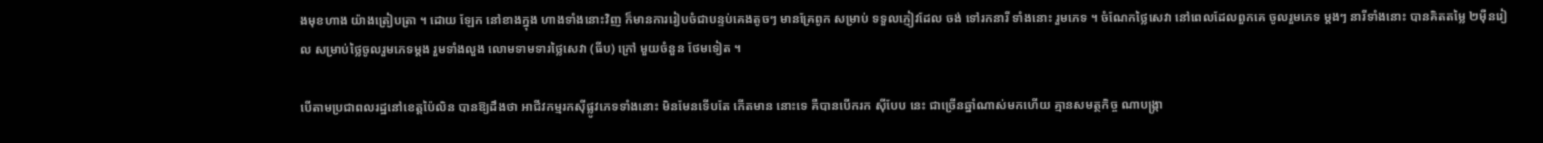ងមុខហាង យ៉ាងត្រៀបត្រា ។ ដោយ ឡែក នៅខាងក្នុង ហាងទាំងនោះវិញ ក៏មានការរៀបចំជាបន្ទប់គេងតូចៗ មានគ្រែពូក សម្រាប់ ទទួលភ្ញៀវដែល ចង់ ទៅរកនារី ទាំងនោះ រួមភេទ ។ ចំណែកថ្លៃសេវា នៅពេលដែលពួកគេ ចូលរួមភេទ ម្តងៗ នារីទាំងនោះ បានគិតតម្លៃ ២ម៉ឺនរៀល សម្រាប់ថ្លៃចូលរួមភេទម្តង រួមទាំងលួង លោមទាមទារថ្លៃសេវា (ធីប) ក្រៅ មួយចំនួន ថែមទៀត ។

បើតាមប្រជាពលរដ្ឋនៅខេត្តប៉ៃលិន បានឱ្យដឹងថា អាជីវកម្មរកស៊ីផ្លូវភេទទាំងនោះ មិនមែនទើបតែ កើតមាន នោះទេ គឺបានបើករក ស៊ីបែប នេះ ជាច្រើនឆ្នាំណាស់មកហើយ គ្មានសមត្ថកិច្ច ណាបង្រ្កា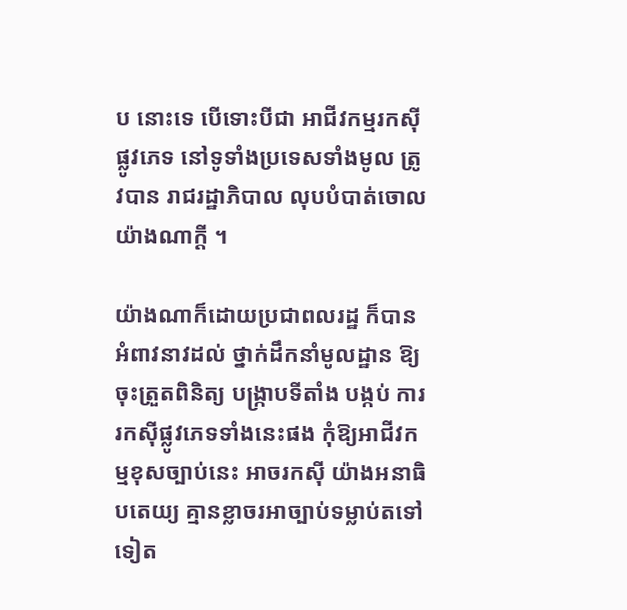ប នោះទេ បើទោះបីជា អាជីវកម្មរកស៊ីផ្លូវភេទ នៅទូទាំងប្រទេសទាំងមូល ត្រូវបាន រាជរដ្ឋាភិបាល លុបបំបាត់ចោលយ៉ាងណាក្តី ។

យ៉ាងណាក៏ដោយប្រជាពលរដ្ឋ ក៏បានអំពាវនាវដល់ ថ្នាក់ដឹកនាំមូលដ្ឋាន ឱ្យចុះត្រួតពិនិត្យ បង្រ្កាបទីតាំង បង្កប់ ការរកស៊ីផ្លូវភេទទាំងនេះផង កុំឱ្យអាជីវកម្មខុសច្បាប់នេះ អាចរកស៊ី យ៉ាងអនាធិ បតេយ្យ គ្មានខ្លាចរអាច្បាប់ទម្លាប់តទៅទៀត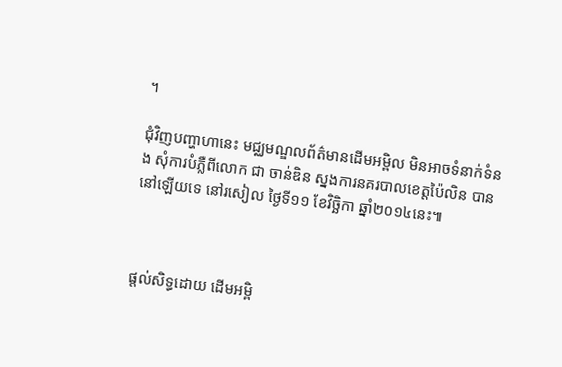។

ជុំវិញបញ្ហាហានេះ មជ្ឈមណ្ឌលព័ត៌មានដើមអម្ពិល មិនអាចទំនាក់ទំនង សុំការបំភ្លឺពីលោក ជា ចាន់ឌិន ស្នងការនគរបាលខេត្តប៉ៃលិន បាននៅឡើយទេ នៅរសៀល ថ្ងៃទី១១ ខែវិច្ឆិកា ឆ្នាំ២០១៤នេះ៕



ផ្តល់សិទ្ធដោយ ដើមអម្ពិ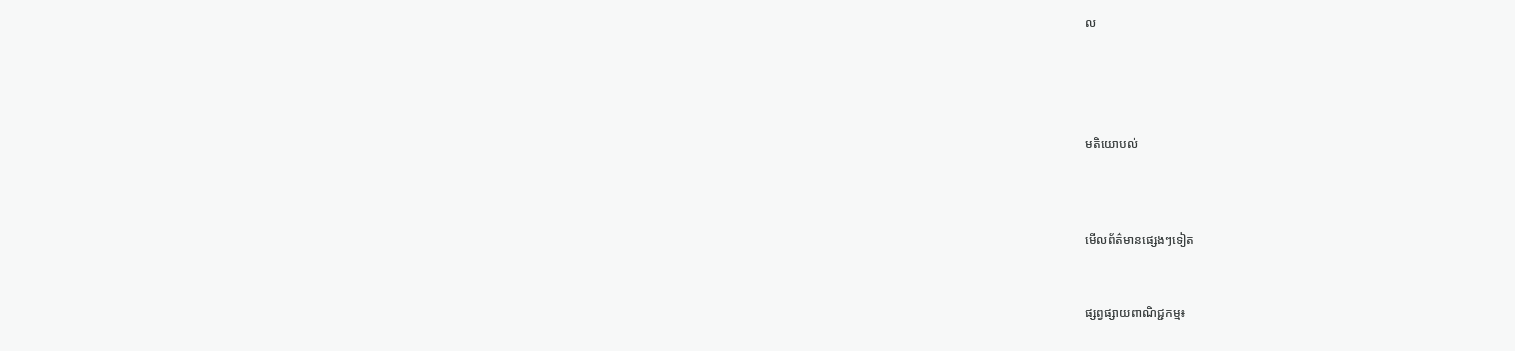ល




មតិយោបល់



មើលព័ត៌មានផ្សេងៗទៀត


ផ្សព្វផ្សាយពាណិជ្ជកម្ម៖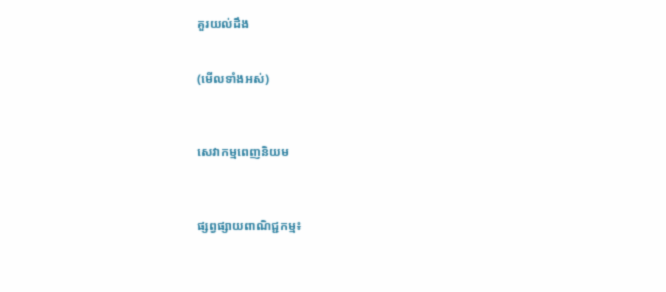គួរយល់ដឹង


(មើលទាំងអស់)



សេវាកម្មពេញនិយម



ផ្សព្វផ្សាយពាណិជ្ជកម្ម៖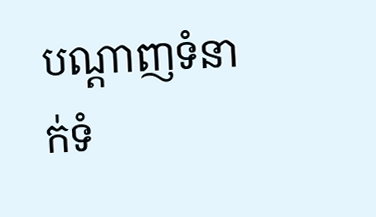បណ្តាញទំនាក់ទំ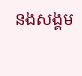នងសង្គម